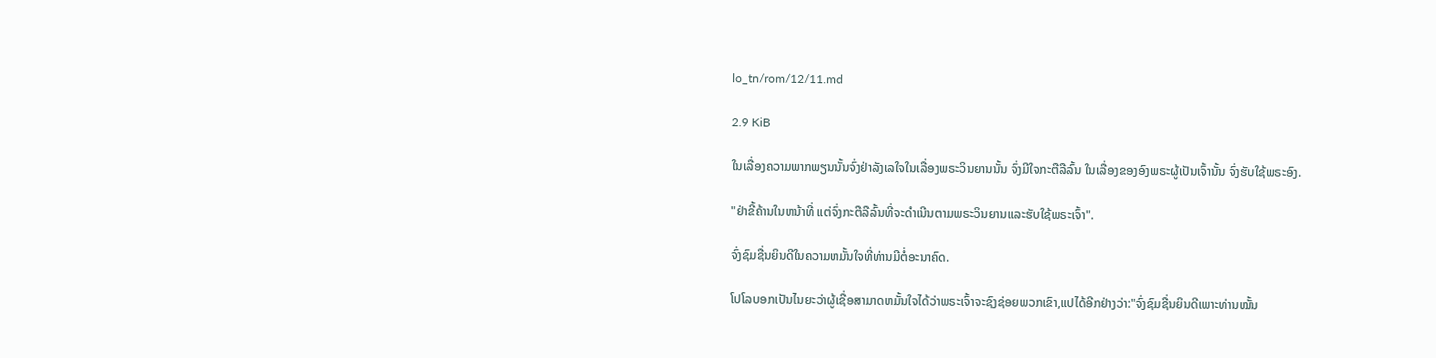lo_tn/rom/12/11.md

2.9 KiB

ໃນເລື່ອງຄວາມພາກພຽນນັ້ນຈົ່ງຢ່າລັງເລໃຈໃນເລື່ອງພຣະວິນຍານນັ້ນ ຈົ່ງມີໃຈກະຕືລືລົ້ນ ໃນເລື່ອງຂອງອົງພຣະຜູ້ເປັນເຈົ້ານັ້ນ ຈົ່ງຮັບໃຊ້ພຣະອົງ.

"ຢ່າຂີ້ຄ້ານໃນຫນ້າທີ່ ແຕ່ຈົ່ງກະຕືລືລົ້ນທີ່ຈະດຳເນີນຕາມພຣະວິນຍານແລະຮັບໃຊ້ພຣະເຈົ້າ".

ຈົ່ງຊົມຊື່ນຍິນດີໃນຄວາມຫມັ້ນໃຈທີ່ທ່ານມີຕໍ່ອະນາຄົດ.

ໂປໂລບອກເປັນໄນຍະວ່າຜູ້ເຊື່ອສາມາດຫມັ້ນໃຈໄດ້ວ່າພຣະເຈົ້າຈະຊົງຊ່ອຍພວກເຂົາ,ແປໄດ້ອີກຢ່າງວ່າ:"ຈົ່ງຊົມຊື່ນຍິນດີເພາະທ່ານໝັ້ນ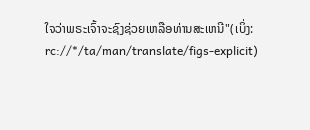ໃຈວ່າພຣະເຈົ້າຈະຊົງຊ່ວຍເຫລືອທ່ານສະເຫນີ"(ເບິ່ງ: rc://*/ta/man/translate/figs-explicit)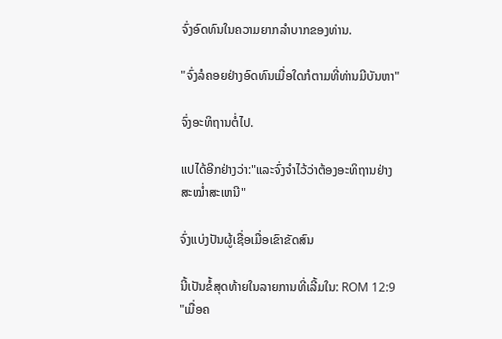ຈົ່ງອົດທົນໃນຄວາມຍາກລຳບາກຂອງທ່ານ.

"ຈົ່ງລໍຄອຍຢ່າງອົດທົນເມື່ອໃດກໍຕາມທີ່ທ່ານມີບັນຫາ"

ຈົ່ງອະທິຖານຕໍ່ໄປ.

ແປໄດ້ອີກຢ່າງວ່າ:"ແລະຈົ່ງຈຳໄວ້ວ່າຕ້ອງອະທິຖານຢ່າງສະໝ່ຳສະເຫນີ"

ຈົ່ງແບ່ງປັນຜູ້ເຊື່ອເມື່ອເຂົາຂັດສົນ

ນີ້ເປັນຂໍ້ສຸດທ້າຍໃນລາຍການທີ່ເລີ້ມໃນ: ROM 12:9 "ເມື່ອຄ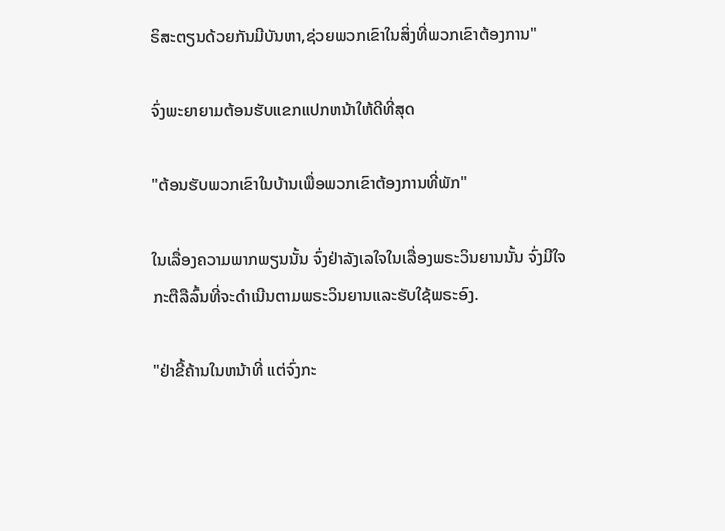ຣິສະຕຽນດ້ວຍກັນມີບັນຫາ,ຊ່ວຍພວກເຂົາໃນສິ່ງທີ່ພວກເຂົາຕ້ອງການ"

ຈົ່ງພະຍາຍາມຕ້ອນຮັບແຂກແປກຫນ້າໃຫ້ດີທີ່ສຸດ

"ຕ້ອນຮັບພວກເຂົາໃນບ້ານເພື່ອພວກເຂົາຕ້ອງການທີ່ພັກ"

ໃນເລື່ອງຄວາມພາກພຽນນັ້ນ ຈົ່ງຢ່າລັງເລໃຈໃນເລື່ອງພຣະວິນຍານນັ້ນ ຈົ່ງມີໃຈກະຕືລືລົ້ນທີ່ຈະດຳເນີນຕາມພຣະວິນຍານແລະຮັບໃຊ້ພຣະອົງ.

"ຢ່າຂີ້ຄ້ານໃນຫນ້າທີ່ ແຕ່ຈົ່ງກະ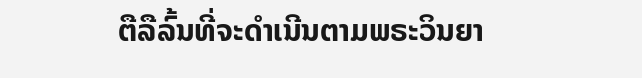ຕືລືລົ້ນທີ່ຈະດຳເນີນຕາມພຣະວິນຍາ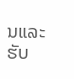ນແລະຮັບ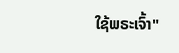ໃຊ້ພຣະເຈົ້າ"